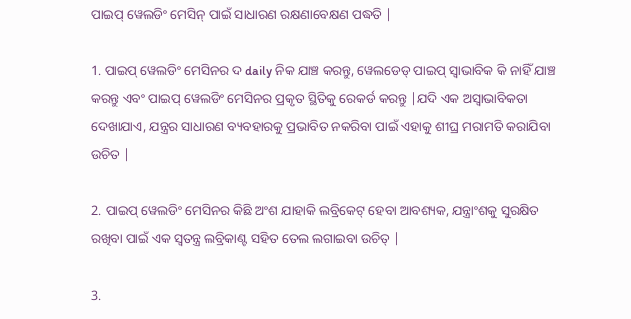ପାଇପ୍ ୱେଲଡିଂ ମେସିନ୍ ପାଇଁ ସାଧାରଣ ରକ୍ଷଣାବେକ୍ଷଣ ପଦ୍ଧତି |

1. ପାଇପ୍ ୱେଲଡିଂ ମେସିନର ଦ daily ନିକ ଯାଞ୍ଚ କରନ୍ତୁ, ୱେଲଡେଡ୍ ପାଇପ୍ ସ୍ୱାଭାବିକ କି ନାହିଁ ଯାଞ୍ଚ କରନ୍ତୁ ଏବଂ ପାଇପ୍ ୱେଲଡିଂ ମେସିନର ପ୍ରକୃତ ସ୍ଥିତିକୁ ରେକର୍ଡ କରନ୍ତୁ |ଯଦି ଏକ ଅସ୍ୱାଭାବିକତା ଦେଖାଯାଏ, ଯନ୍ତ୍ରର ସାଧାରଣ ବ୍ୟବହାରକୁ ପ୍ରଭାବିତ ନକରିବା ପାଇଁ ଏହାକୁ ଶୀଘ୍ର ମରାମତି କରାଯିବା ଉଚିତ |

2. ପାଇପ୍ ୱେଲଡିଂ ମେସିନର କିଛି ଅଂଶ ଯାହାକି ଲବ୍ରିକେଟ୍ ହେବା ଆବଶ୍ୟକ, ଯନ୍ତ୍ରାଂଶକୁ ସୁରକ୍ଷିତ ରଖିବା ପାଇଁ ଏକ ସ୍ୱତନ୍ତ୍ର ଲବ୍ରିକାଣ୍ଟ ସହିତ ତେଲ ଲଗାଇବା ଉଚିତ୍ |

3.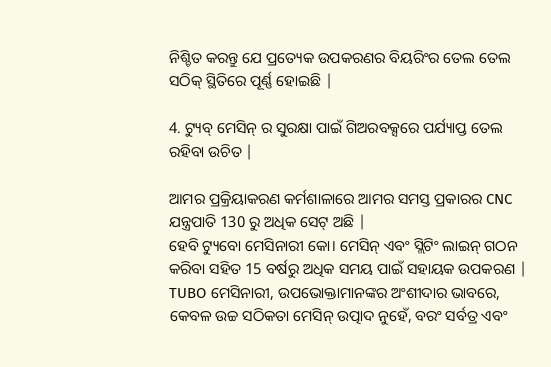ନିଶ୍ଚିତ କରନ୍ତୁ ଯେ ପ୍ରତ୍ୟେକ ଉପକରଣର ବିୟରିଂର ତେଲ ତେଲ ସଠିକ୍ ସ୍ଥିତିରେ ପୂର୍ଣ୍ଣ ହୋଇଛି |

4. ଟ୍ୟୁବ୍ ମେସିନ୍ ର ସୁରକ୍ଷା ପାଇଁ ଗିଅରବକ୍ସରେ ପର୍ଯ୍ୟାପ୍ତ ତେଲ ରହିବା ଉଚିତ |

ଆମର ପ୍ରକ୍ରିୟାକରଣ କର୍ମଶାଳାରେ ଆମର ସମସ୍ତ ପ୍ରକାରର CNC ଯନ୍ତ୍ରପାତି 130 ରୁ ଅଧିକ ସେଟ୍ ଅଛି |
ହେବି ଟ୍ୟୁବୋ ମେସିନାରୀ କୋ। ମେସିନ୍ ଏବଂ ସ୍ଲିଟିଂ ଲାଇନ୍ ଗଠନ କରିବା ସହିତ 15 ବର୍ଷରୁ ଅଧିକ ସମୟ ପାଇଁ ସହାୟକ ଉପକରଣ |
TUBO ମେସିନାରୀ, ଉପଭୋକ୍ତାମାନଙ୍କର ଅଂଶୀଦାର ଭାବରେ, କେବଳ ଉଚ୍ଚ ସଠିକତା ମେସିନ୍ ଉତ୍ପାଦ ନୁହେଁ, ବରଂ ସର୍ବତ୍ର ଏବଂ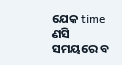ଯେକ time ଣସି ସମୟରେ ବ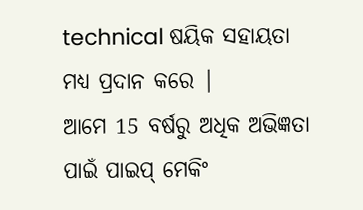technical ଷୟିକ ସହାୟତା ମଧ୍ୟ ପ୍ରଦାନ କରେ |
ଆମେ 15 ବର୍ଷରୁ ଅଧିକ ଅଭିଜ୍ଞତା ପାଇଁ ପାଇପ୍ ମେକିଂ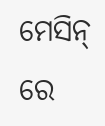ମେସିନ୍ ରେ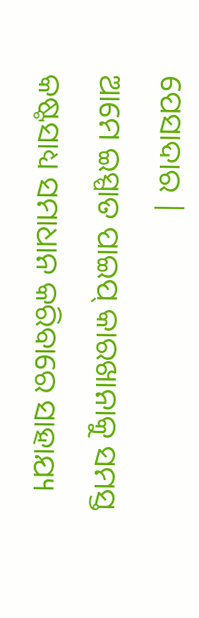ପେସାଦାର |
ଆମେ ଇସ୍ପାତ ପାଇପ୍ କାରଖାନାକୁ ସମସ୍ତ କଷ୍ଟସାଧ୍ୟ ସମାଧାନ କରିବାରେ ସାହାଯ୍ୟ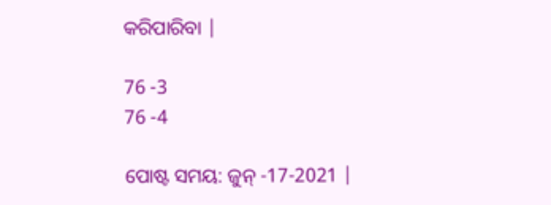କରିପାରିବା |

76 -3
76 -4

ପୋଷ୍ଟ ସମୟ: ଜୁନ୍ -17-2021 |